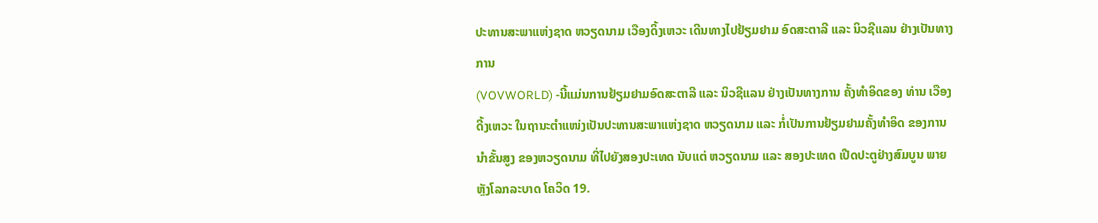ປະທານສະພາແຫ່ງຊາດ ຫວຽດນາມ ເວືອງດິ້ງເຫວະ ເດີນທາງໄປຢ້ຽມຢາມ ອົດສະຕາລີ ແລະ ນິວຊີແລນ ຢ່າງເປັນທາງການ
(VOVWORLD) -ນີ້ແມ່ນການຢ້ຽມຢາມອົດສະຕາລີ ແລະ ນິວຊີແລນ ຢ່າງເປັນທາງການ ຄັ້ງທຳອິດຂອງ ທ່ານ ເວືອງດີ້ງເຫວະ ໃນຖານະຕຳແໜ່ງເປັນປະທານສະພາແຫ່ງຊາດ ຫວຽດນາມ ແລະ ກໍ່ເປັນການຢ້ຽມຢາມຄັ້ງທຳອິດ ຂອງການນຳຂັ້ນສູງ ຂອງຫວຽດນາມ ທີ່ໄປຍັງສອງປະເທດ ນັບແຕ່ ຫວຽດນາມ ແລະ ສອງປະເທດ ເປີດປະຕູຢ່າງສົມບູນ ພາຍຫຼັງໂລກລະບາດ ໂຄວິດ 19.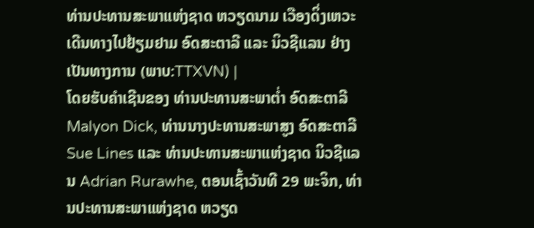ທ່ານປະທານສະພາແຫ່ງຊາດ ຫວຽດນາມ ເວືອງດິ່ງເຫວະ ເດີນທາງໄປຢ້ຽມຢາມ ອົດສະຕາລີ ແລະ ນິວຊີແລນ ຢ່າງເປັນທາງການ (ພາບ:TTXVN) |
ໂດຍຮັບຄຳເຊີນຂອງ ທ່ານປະທານສະພາຕ່ຳ ອົດສະຕາລີ Malyon Dick, ທ່ານນາງປະທານສະພາສູງ ອົດສະຕາລີ Sue Lines ແລະ ທ່ານປະທານສະພາແຫ່ງຊາດ ນິວຊີແລນ Adrian Rurawhe, ຕອນເຊົ້າວັນທີ 29 ພະຈິກ, ທ່ານປະທານສະພາແຫ່ງຊາດ ຫວຽດ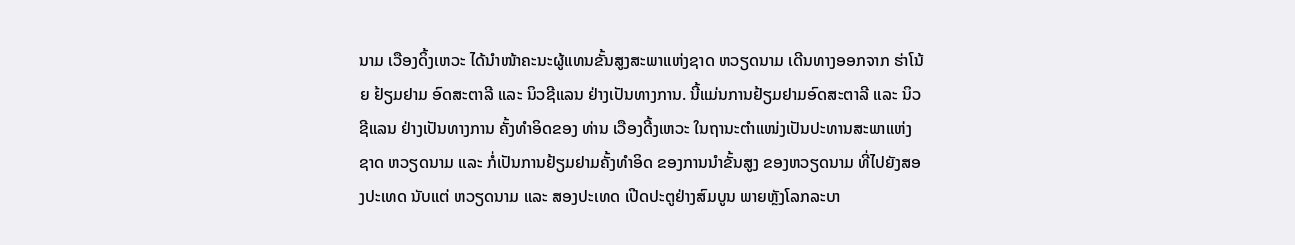ນາມ ເວືອງດິ້ງເຫວະ ໄດ້ນຳໜ້າຄະນະຜູ້ແທນຂັ້ນສູງສະພາແຫ່ງຊາດ ຫວຽດນາມ ເດີນທາງອອກຈາກ ຮ່າໂນ້ຍ ຢ້ຽມຢາມ ອົດສະຕາລີ ແລະ ນິວຊີແລນ ຢ່າງເປັນທາງການ. ນີ້ແມ່ນການຢ້ຽມຢາມອົດສະຕາລີ ແລະ ນິວຊີແລນ ຢ່າງເປັນທາງການ ຄັ້ງທຳອິດຂອງ ທ່ານ ເວືອງດີ້ງເຫວະ ໃນຖານະຕຳແໜ່ງເປັນປະທານສະພາແຫ່ງຊາດ ຫວຽດນາມ ແລະ ກໍ່ເປັນການຢ້ຽມຢາມຄັ້ງທຳອິດ ຂອງການນຳຂັ້ນສູງ ຂອງຫວຽດນາມ ທີ່ໄປຍັງສອງປະເທດ ນັບແຕ່ ຫວຽດນາມ ແລະ ສອງປະເທດ ເປີດປະຕູຢ່າງສົມບູນ ພາຍຫຼັງໂລກລະບາ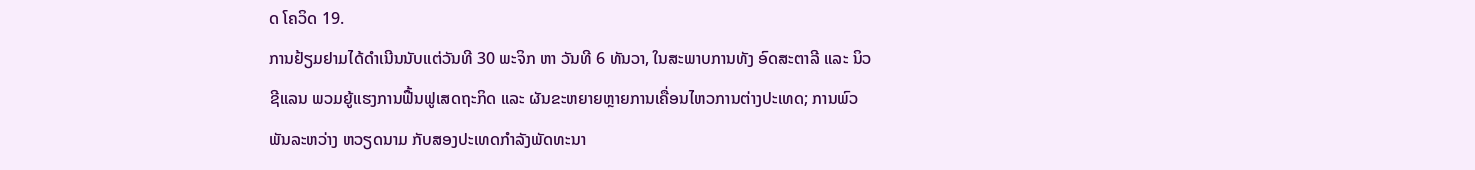ດ ໂຄວິດ 19.
ການຢ້ຽມຢາມໄດ້ດຳເນີນນັບແຕ່ວັນທີ 30 ພະຈິກ ຫາ ວັນທີ 6 ທັນວາ, ໃນສະພາບການທັງ ອົດສະຕາລີ ແລະ ນິວຊີແລນ ພວມຍູ້ແຮງການຟື້ນຟູເສດຖະກິດ ແລະ ຜັນຂະຫຍາຍຫຼາຍການເຄື່ອນໄຫວການຕ່າງປະເທດ; ການພົວພັນລະຫວ່າງ ຫວຽດນາມ ກັບສອງປະເທດກຳລັງພັດທະນາ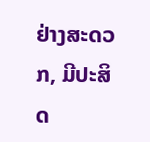ຢ່າງສະດວກ, ມີປະສິດ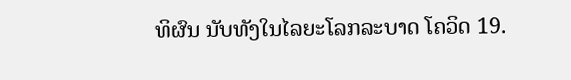ທິຜົນ ນັບທັງໃນໄລຍະໂລກລະບາດ ໂຄວິດ 19.